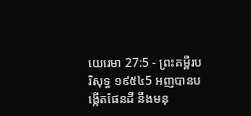យេរេមា 27:5 - ព្រះគម្ពីរបរិសុទ្ធ ១៩៥៤5 អញបានបង្កើតផែនដី នឹងមនុ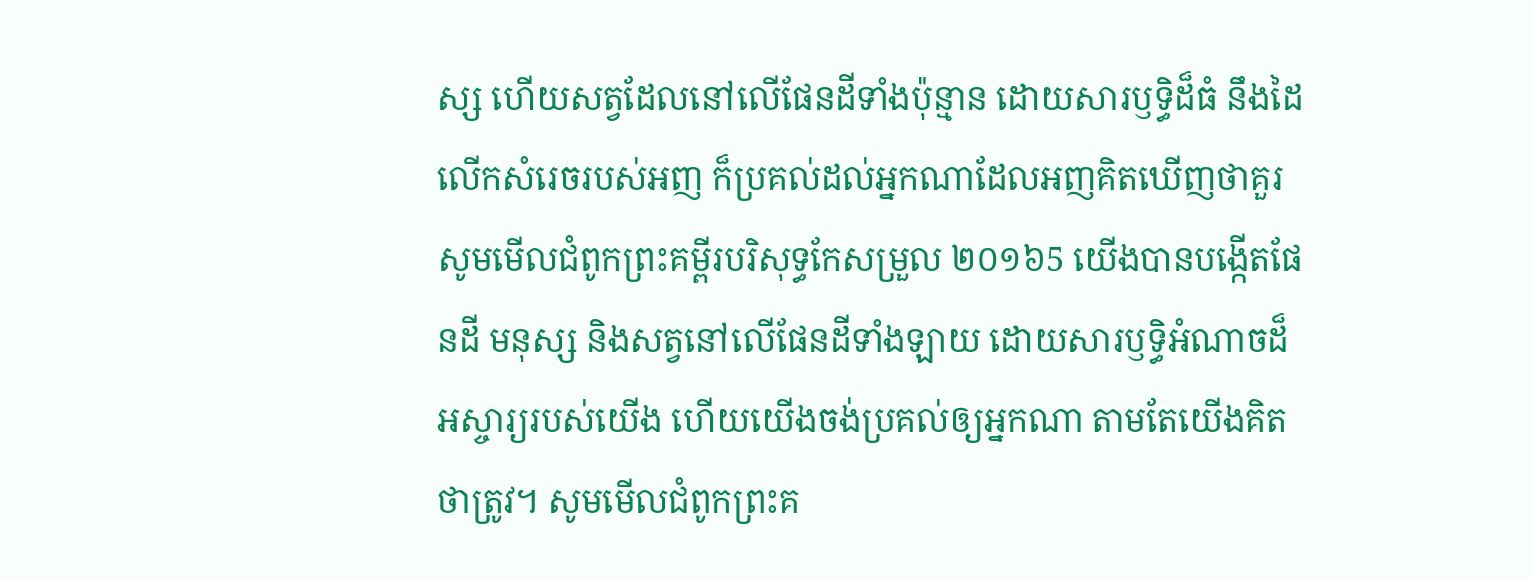ស្ស ហើយសត្វដែលនៅលើផែនដីទាំងប៉ុន្មាន ដោយសារឫទ្ធិដ៏ធំ នឹងដៃលើកសំរេចរបស់អញ ក៏ប្រគល់ដល់អ្នកណាដែលអញគិតឃើញថាគួរ សូមមើលជំពូកព្រះគម្ពីរបរិសុទ្ធកែសម្រួល ២០១៦5 យើងបានបង្កើតផែនដី មនុស្ស និងសត្វនៅលើផែនដីទាំងឡាយ ដោយសារឫទ្ធិអំណាចដ៏អស្ចារ្យរបស់យើង ហើយយើងចង់ប្រគល់ឲ្យអ្នកណា តាមតែយើងគិតថាត្រូវ។ សូមមើលជំពូកព្រះគ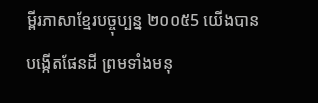ម្ពីរភាសាខ្មែរបច្ចុប្បន្ន ២០០៥5 យើងបានបង្កើតផែនដី ព្រមទាំងមនុ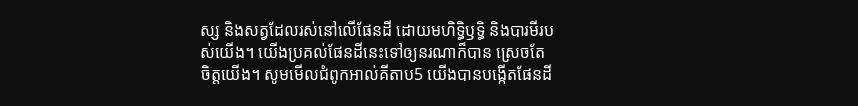ស្ស និងសត្វដែលរស់នៅលើផែនដី ដោយមហិទ្ធិឫទ្ធិ និងបារមីរបស់យើង។ យើងប្រគល់ផែនដីនេះទៅឲ្យនរណាក៏បាន ស្រេចតែចិត្តយើង។ សូមមើលជំពូកអាល់គីតាប5 យើងបានបង្កើតផែនដី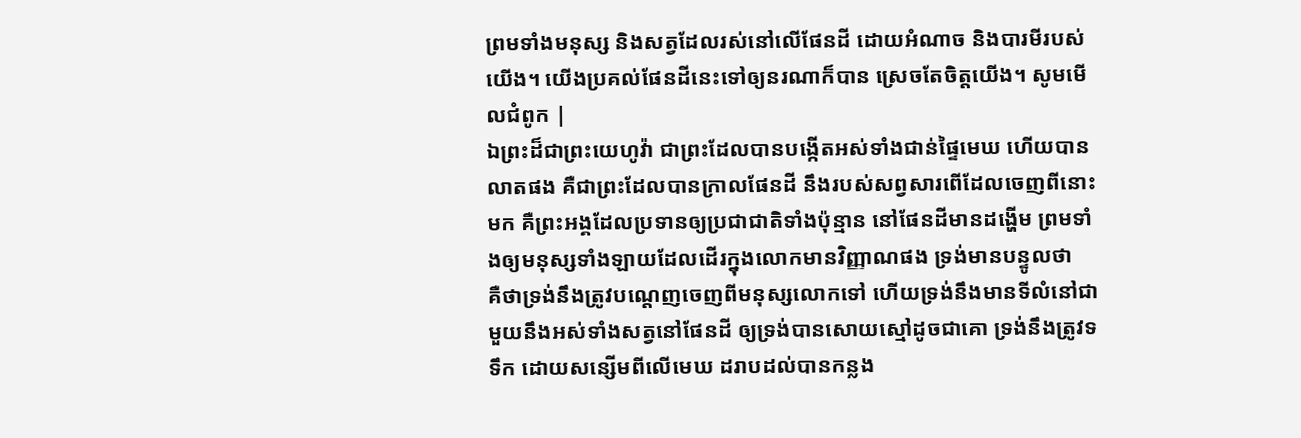ព្រមទាំងមនុស្ស និងសត្វដែលរស់នៅលើផែនដី ដោយអំណាច និងបារមីរបស់យើង។ យើងប្រគល់ផែនដីនេះទៅឲ្យនរណាក៏បាន ស្រេចតែចិត្តយើង។ សូមមើលជំពូក |
ឯព្រះដ៏ជាព្រះយេហូវ៉ា ជាព្រះដែលបានបង្កើតអស់ទាំងជាន់ផ្ទៃមេឃ ហើយបានលាតផង គឺជាព្រះដែលបានក្រាលផែនដី នឹងរបស់សព្វសារពើដែលចេញពីនោះមក គឺព្រះអង្គដែលប្រទានឲ្យប្រជាជាតិទាំងប៉ុន្មាន នៅផែនដីមានដង្ហើម ព្រមទាំងឲ្យមនុស្សទាំងឡាយដែលដើរក្នុងលោកមានវិញ្ញាណផង ទ្រង់មានបន្ទូលថា
គឺថាទ្រង់នឹងត្រូវបណ្តេញចេញពីមនុស្សលោកទៅ ហើយទ្រង់នឹងមានទីលំនៅជាមួយនឹងអស់ទាំងសត្វនៅផែនដី ឲ្យទ្រង់បានសោយស្មៅដូចជាគោ ទ្រង់នឹងត្រូវទទឹក ដោយសន្សើមពីលើមេឃ ដរាបដល់បានកន្លង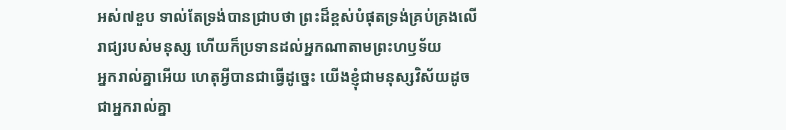អស់៧ខួប ទាល់តែទ្រង់បានជ្រាបថា ព្រះដ៏ខ្ពស់បំផុតទ្រង់គ្រប់គ្រងលើរាជ្យរបស់មនុស្ស ហើយក៏ប្រទានដល់អ្នកណាតាមព្រះហឫទ័យ
អ្នករាល់គ្នាអើយ ហេតុអ្វីបានជាធ្វើដូច្នេះ យើងខ្ញុំជាមនុស្សវិស័យដូចជាអ្នករាល់គ្នា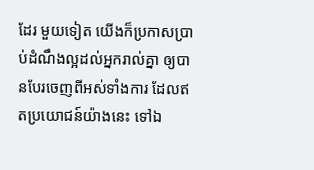ដែរ មួយទៀត យើងក៏ប្រកាសប្រាប់ដំណឹងល្អដល់អ្នករាល់គ្នា ឲ្យបានបែរចេញពីអស់ទាំងការ ដែលឥតប្រយោជន៍យ៉ាងនេះ ទៅឯ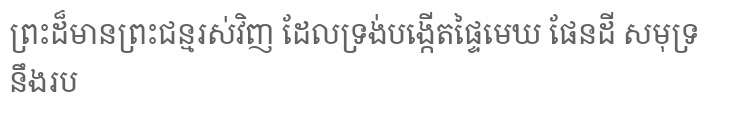ព្រះដ៏មានព្រះជន្មរស់វិញ ដែលទ្រង់បង្កើតផ្ទៃមេឃ ផែនដី សមុទ្រ នឹងរប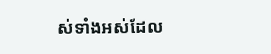ស់ទាំងអស់ដែល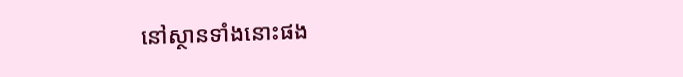នៅស្ថានទាំងនោះផង